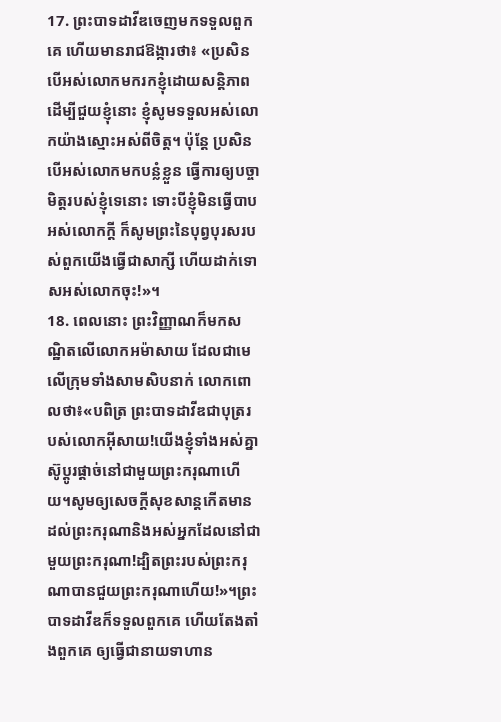17. ព្រះបាទដាវីឌចេញមកទទួលពួកគេ ហើយមានរាជឱង្ការថា៖ «ប្រសិនបើអស់លោកមករកខ្ញុំដោយសន្តិភាព ដើម្បីជួយខ្ញុំនោះ ខ្ញុំសូមទទួលអស់លោកយ៉ាងស្មោះអស់ពីចិត្ត។ ប៉ុន្តែ ប្រសិនបើអស់លោកមកបន្លំខ្លួន ធ្វើការឲ្យបច្ចាមិត្តរបស់ខ្ញុំទេនោះ ទោះបីខ្ញុំមិនធ្វើបាបអស់លោកក្ដី ក៏សូមព្រះនៃបុព្វបុរសរបស់ពួកយើងធ្វើជាសាក្សី ហើយដាក់ទោសអស់លោកចុះ!»។
18. ពេលនោះ ព្រះវិញ្ញាណក៏មកសណ្ឋិតលើលោកអម៉ាសាយ ដែលជាមេលើក្រុមទាំងសាមសិបនាក់ លោកពោលថា៖«បពិត្រ ព្រះបាទដាវីឌជាបុត្ររបស់លោកអ៊ីសាយ!យើងខ្ញុំទាំងអស់គ្នាស៊ូប្ដូរផ្ដាច់នៅជាមួយព្រះករុណាហើយ។សូមឲ្យសេចក្ដីសុខសាន្តកើតមានដល់ព្រះករុណានិងអស់អ្នកដែលនៅជាមួយព្រះករុណា!ដ្បិតព្រះរបស់ព្រះករុណាបានជួយព្រះករុណាហើយ!»។ព្រះបាទដាវីឌក៏ទទួលពួកគេ ហើយតែងតាំងពួកគេ ឲ្យធ្វើជានាយទាហាន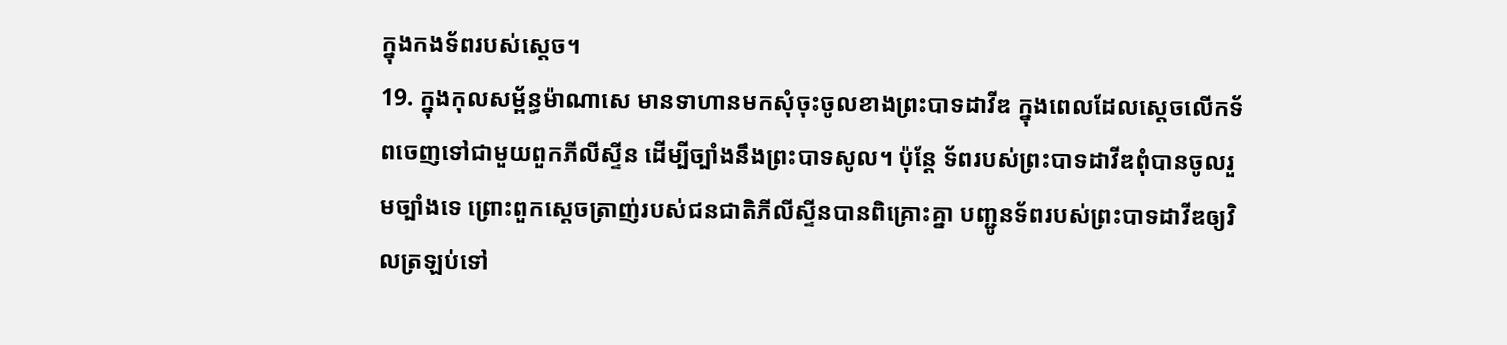ក្នុងកងទ័ពរបស់ស្ដេច។
19. ក្នុងកុលសម្ព័ន្ធម៉ាណាសេ មានទាហានមកសុំចុះចូលខាងព្រះបាទដាវីឌ ក្នុងពេលដែលស្ដេចលើកទ័ពចេញទៅជាមួយពួកភីលីស្ទីន ដើម្បីច្បាំងនឹងព្រះបាទសូល។ ប៉ុន្តែ ទ័ពរបស់ព្រះបាទដាវីឌពុំបានចូលរួមច្បាំងទេ ព្រោះពួកស្ដេចត្រាញ់របស់ជនជាតិភីលីស្ទីនបានពិគ្រោះគ្នា បញ្ជូនទ័ពរបស់ព្រះបាទដាវីឌឲ្យវិលត្រឡប់ទៅ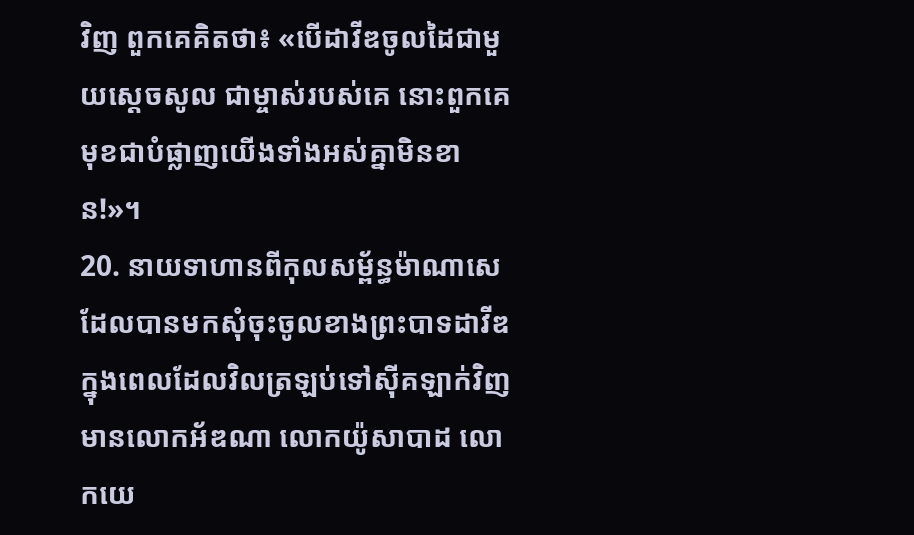វិញ ពួកគេគិតថា៖ «បើដាវីឌចូលដៃជាមួយស្ដេចសូល ជាម្ចាស់របស់គេ នោះពួកគេមុខជាបំផ្លាញយើងទាំងអស់គ្នាមិនខាន!»។
20. នាយទាហានពីកុលសម្ព័ន្ធម៉ាណាសេ ដែលបានមកសុំចុះចូលខាងព្រះបាទដាវីឌ ក្នុងពេលដែលវិលត្រឡប់ទៅស៊ីគឡាក់វិញ មានលោកអ័ឌណា លោកយ៉ូសាបាដ លោកយេ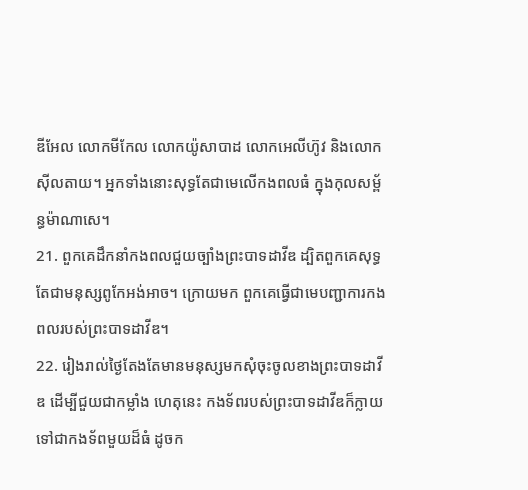ឌីអែល លោកមីកែល លោកយ៉ូសាបាដ លោកអេលីហ៊ូវ និងលោកស៊ីលតាយ។ អ្នកទាំងនោះសុទ្ធតែជាមេលើកងពលធំ ក្នុងកុលសម្ព័ន្ធម៉ាណាសេ។
21. ពួកគេដឹកនាំកងពលជួយច្បាំងព្រះបាទដាវីឌ ដ្បិតពួកគេសុទ្ធតែជាមនុស្សពូកែអង់អាច។ ក្រោយមក ពួកគេធ្វើជាមេបញ្ជាការកងពលរបស់ព្រះបាទដាវីឌ។
22. រៀងរាល់ថ្ងៃតែងតែមានមនុស្សមកសុំចុះចូលខាងព្រះបាទដាវីឌ ដើម្បីជួយជាកម្លាំង ហេតុនេះ កងទ័ពរបស់ព្រះបាទដាវីឌក៏ក្លាយទៅជាកងទ័ពមួយដ៏ធំ ដូចក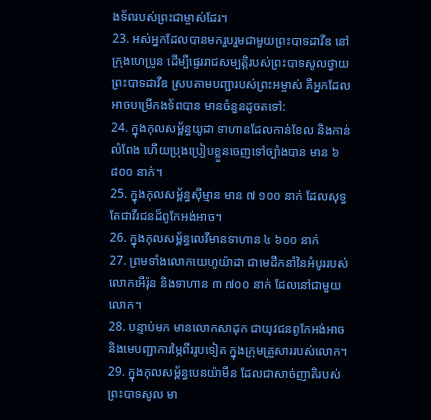ងទ័ពរបស់ព្រះជាម្ចាស់ដែរ។
23. អស់អ្នកដែលបានមករួបរួមជាមួយព្រះបាទដាវីឌ នៅក្រុងហេប្រូន ដើម្បីផ្ទេររាជសម្បត្តិរបស់ព្រះបាទសូលថ្វាយព្រះបាទដាវីឌ ស្របតាមបញ្ជារបស់ព្រះអម្ចាស់ គឺអ្នកដែលអាចបម្រើកងទ័ពបាន មានចំនួនដូចតទៅ:
24. ក្នុងកុលសម្ព័ន្ធយូដា ទាហានដែលកាន់ខែល និងកាន់លំពែង ហើយប្រុងប្រៀបខ្លួនចេញទៅច្បាំងបាន មាន ៦ ៨០០ នាក់។
25. ក្នុងកុលសម្ព័ន្ធស៊ីម្មាន មាន ៧ ១០០ នាក់ ដែលសុទ្ធតែជាវីរជនដ៏ពូកែអង់អាច។
26. ក្នុងកុលសម្ព័ន្ធលេវីមានទាហាន ៤ ៦០០ នាក់
27. ព្រមទាំងលោកយេហូយ៉ាដា ជាមេដឹកនាំនៃអំបូររបស់លោកអើរ៉ុន និងទាហាន ៣ ៧០០ នាក់ ដែលនៅជាមួយលោក។
28. បន្ទាប់មក មានលោកសាដុក ជាយុវជនពូកែអង់អាច និងមេបញ្ជាការម្ភៃពីររូបទៀត ក្នុងក្រុមគ្រួសាររបស់លោក។
29. ក្នុងកុលសម្ព័ន្ធបេនយ៉ាមីន ដែលជាសាច់ញាតិរបស់ព្រះបាទសូល មា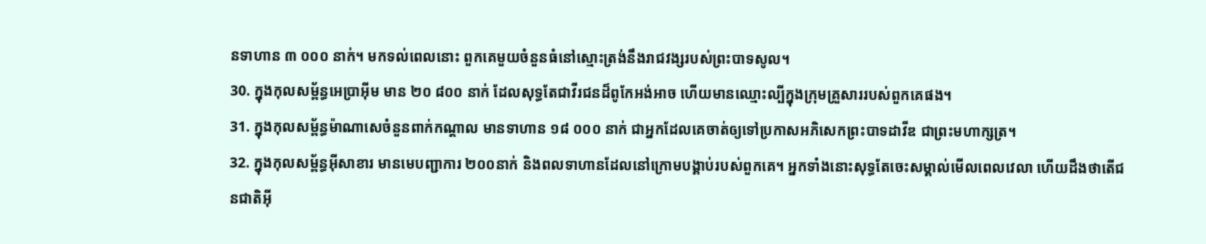នទាហាន ៣ ០០០ នាក់។ មកទល់ពេលនោះ ពួកគេមួយចំនួនធំនៅស្មោះត្រង់នឹងរាជវង្សរបស់ព្រះបាទសូល។
30. ក្នុងកុលសម្ព័ន្ធអេប្រាអ៊ីម មាន ២០ ៨០០ នាក់ ដែលសុទ្ធតែជាវីរជនដ៏ពូកែអង់អាច ហើយមានឈ្មោះល្បីក្នុងក្រុមគ្រួសាររបស់ពួកគេផង។
31. ក្នុងកុលសម្ព័ន្ធម៉ាណាសេចំនួនពាក់កណ្ដាល មានទាហាន ១៨ ០០០ នាក់ ជាអ្នកដែលគេចាត់ឲ្យទៅប្រកាសអភិសេកព្រះបាទដាវីឌ ជាព្រះមហាក្សត្រ។
32. ក្នុងកុលសម្ព័ន្ធអ៊ីសាខារ មានមេបញ្ជាការ ២០០នាក់ និងពលទាហានដែលនៅក្រោមបង្គាប់របស់ពួកគេ។ អ្នកទាំងនោះសុទ្ធតែចេះសម្គាល់មើលពេលវេលា ហើយដឹងថាតើជនជាតិអ៊ី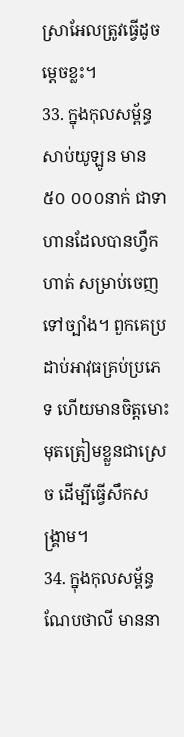ស្រាអែលត្រូវធ្វើដូចម្ដេចខ្លះ។
33. ក្នុងកុលសម្ព័ន្ធសាប់យូឡូន មាន ៥០ ០០០នាក់ ជាទាហានដែលបានហ្វឹកហាត់ សម្រាប់ចេញទៅច្បាំង។ ពួកគេប្រដាប់អាវុធគ្រប់ប្រភេទ ហើយមានចិត្តមោះមុតត្រៀមខ្លួនជាស្រេច ដើម្បីធ្វើសឹកសង្គ្រាម។
34. ក្នុងកុលសម្ព័ន្ធណែបថាលី មាននា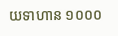យទាហាន ១០០០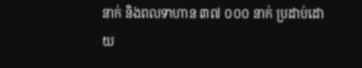នាក់ និងពលទាហាន ៣៧ ០០០ នាក់ ប្រដាប់ដោយ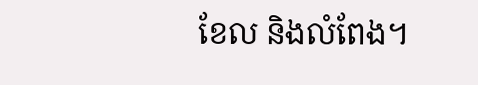ខែល និងលំពែង។